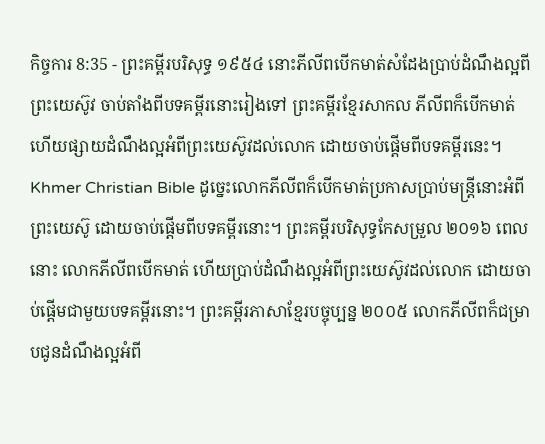កិច្ចការ 8:35 - ព្រះគម្ពីរបរិសុទ្ធ ១៩៥៤ នោះភីលីពបើកមាត់សំដែងប្រាប់ដំណឹងល្អពីព្រះយេស៊ូវ ចាប់តាំងពីបទគម្ពីរនោះរៀងទៅ ព្រះគម្ពីរខ្មែរសាកល ភីលីពក៏បើកមាត់ ហើយផ្សាយដំណឹងល្អអំពីព្រះយេស៊ូវដល់លោក ដោយចាប់ផ្ដើមពីបទគម្ពីរនេះ។ Khmer Christian Bible ដូច្នេះលោកភីលីពក៏បើកមាត់ប្រកាសប្រាប់មន្ដ្រីនោះអំពីព្រះយេស៊ូ ដោយចាប់ផ្ដើមពីបទគម្ពីរនោះ។ ព្រះគម្ពីរបរិសុទ្ធកែសម្រួល ២០១៦ ពេលនោះ លោកភីលីពបើកមាត់ ហើយប្រាប់ដំណឹងល្អអំពីព្រះយេស៊ូវដល់លោក ដោយចាប់ផ្ដើមជាមួយបទគម្ពីរនោះ។ ព្រះគម្ពីរភាសាខ្មែរបច្ចុប្បន្ន ២០០៥ លោកភីលីពក៏ជម្រាបជូនដំណឹងល្អអំពី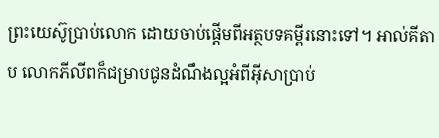ព្រះយេស៊ូប្រាប់លោក ដោយចាប់ផ្ដើមពីអត្ថបទគម្ពីរនោះទៅ។ អាល់គីតាប លោកភីលីពក៏ជម្រាបជូនដំណឹងល្អអំពីអ៊ីសាប្រាប់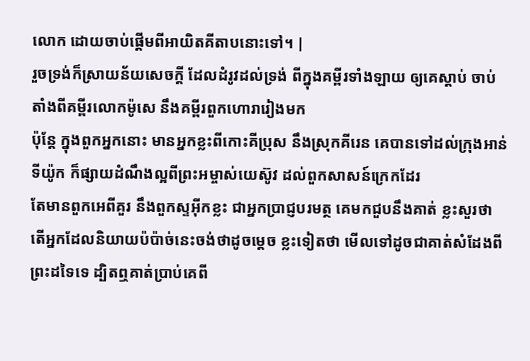លោក ដោយចាប់ផ្ដើមពីអាយិតគីតាបនោះទៅ។ |
រួចទ្រង់ក៏ស្រាយន័យសេចក្ដី ដែលដំរូវដល់ទ្រង់ ពីក្នុងគម្ពីរទាំងឡាយ ឲ្យគេស្តាប់ ចាប់តាំងពីគម្ពីរលោកម៉ូសេ នឹងគម្ពីរពួកហោរារៀងមក
ប៉ុន្តែ ក្នុងពួកអ្នកនោះ មានអ្នកខ្លះពីកោះគីប្រុស នឹងស្រុកគីរេន គេបានទៅដល់ក្រុងអាន់ទីយ៉ូក ក៏ផ្សាយដំណឹងល្អពីព្រះអម្ចាស់យេស៊ូវ ដល់ពួកសាសន៍ក្រេកដែរ
តែមានពួកអេពីគួរ នឹងពួកស្ទអ៊ីកខ្លះ ជាអ្នកប្រាជ្ញបរមត្ថ គេមកជួបនឹងគាត់ ខ្លះសួរថា តើអ្នកដែលនិយាយប៉ប៉ាច់នេះចង់ថាដូចម្តេច ខ្លះទៀតថា មើលទៅដូចជាគាត់សំដែងពីព្រះដទៃទេ ដ្បិតឮគាត់ប្រាប់គេពី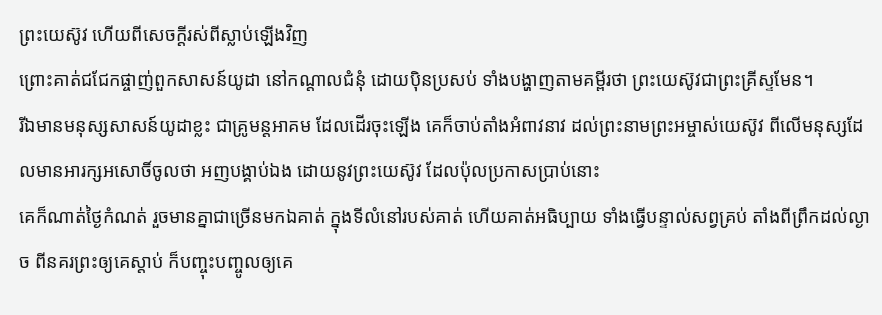ព្រះយេស៊ូវ ហើយពីសេចក្ដីរស់ពីស្លាប់ឡើងវិញ
ព្រោះគាត់ជជែកផ្ចាញ់ពួកសាសន៍យូដា នៅកណ្តាលជំនុំ ដោយប៉ិនប្រសប់ ទាំងបង្ហាញតាមគម្ពីរថា ព្រះយេស៊ូវជាព្រះគ្រីស្ទមែន។
រីឯមានមនុស្សសាសន៍យូដាខ្លះ ជាគ្រូមន្តអាគម ដែលដើរចុះឡើង គេក៏ចាប់តាំងអំពាវនាវ ដល់ព្រះនាមព្រះអម្ចាស់យេស៊ូវ ពីលើមនុស្សដែលមានអារក្សអសោចិ៍ចូលថា អញបង្គាប់ឯង ដោយនូវព្រះយេស៊ូវ ដែលប៉ុលប្រកាសប្រាប់នោះ
គេក៏ណាត់ថ្ងៃកំណត់ រួចមានគ្នាជាច្រើនមកឯគាត់ ក្នុងទីលំនៅរបស់គាត់ ហើយគាត់អធិប្បាយ ទាំងធ្វើបន្ទាល់សព្វគ្រប់ តាំងពីព្រឹកដល់ល្ងាច ពីនគរព្រះឲ្យគេស្តាប់ ក៏បញ្ចុះបញ្ចូលឲ្យគេ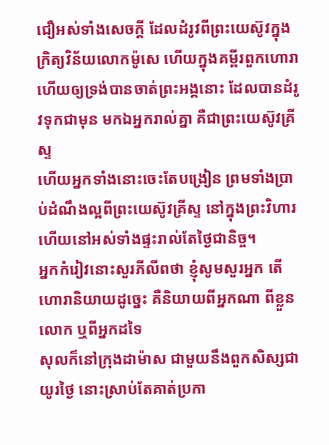ជឿអស់ទាំងសេចក្ដី ដែលដំរូវពីព្រះយេស៊ូវក្នុងក្រិត្យវិន័យលោកម៉ូសេ ហើយក្នុងគម្ពីរពួកហោរា
ហើយឲ្យទ្រង់បានចាត់ព្រះអង្គនោះ ដែលបានដំរូវទុកជាមុន មកឯអ្នករាល់គ្នា គឺជាព្រះយេស៊ូវគ្រីស្ទ
ហើយអ្នកទាំងនោះចេះតែបង្រៀន ព្រមទាំងប្រាប់ដំណឹងល្អពីព្រះយេស៊ូវគ្រីស្ទ នៅក្នុងព្រះវិហារ ហើយនៅអស់ទាំងផ្ទះរាល់តែថ្ងៃជានិច្ច។
អ្នកកំរៀវនោះសួរភីលីពថា ខ្ញុំសូមសួរអ្នក តើហោរានិយាយដូច្នេះ គឺនិយាយពីអ្នកណា ពីខ្លួនលោក ឬពីអ្នកដទៃ
សុលក៏នៅក្រុងដាម៉ាស ជាមួយនឹងពួកសិស្សជាយូរថ្ងៃ នោះស្រាប់តែគាត់ប្រកា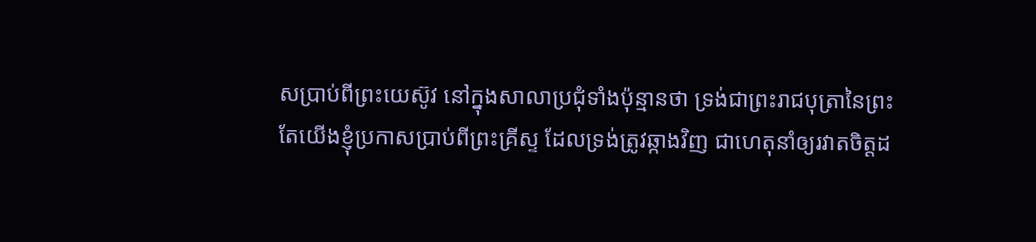សប្រាប់ពីព្រះយេស៊ូវ នៅក្នុងសាលាប្រជុំទាំងប៉ុន្មានថា ទ្រង់ជាព្រះរាជបុត្រានៃព្រះ
តែយើងខ្ញុំប្រកាសប្រាប់ពីព្រះគ្រីស្ទ ដែលទ្រង់ត្រូវឆ្កាងវិញ ជាហេតុនាំឲ្យរវាតចិត្តដ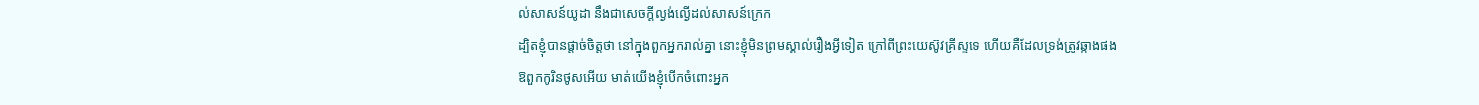ល់សាសន៍យូដា នឹងជាសេចក្ដីល្ងង់ល្ងើដល់សាសន៍ក្រេក
ដ្បិតខ្ញុំបានផ្តាច់ចិត្តថា នៅក្នុងពួកអ្នករាល់គ្នា នោះខ្ញុំមិនព្រមស្គាល់រឿងអ្វីទៀត ក្រៅពីព្រះយេស៊ូវគ្រីស្ទទេ ហើយគឺដែលទ្រង់ត្រូវឆ្កាងផង
ឱពួកកូរិនថូសអើយ មាត់យើងខ្ញុំបើកចំពោះអ្នក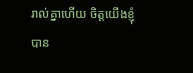រាល់គ្នាហើយ ចិត្តយើងខ្ញុំបាន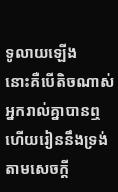ទូលាយឡើង
នោះគឺបើតិចណាស់អ្នករាល់គ្នាបានឮ ហើយរៀននឹងទ្រង់ តាមសេចក្ដី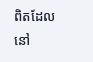ពិតដែលនៅ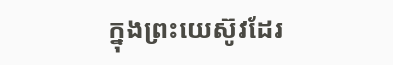ក្នុងព្រះយេស៊ូវដែរ